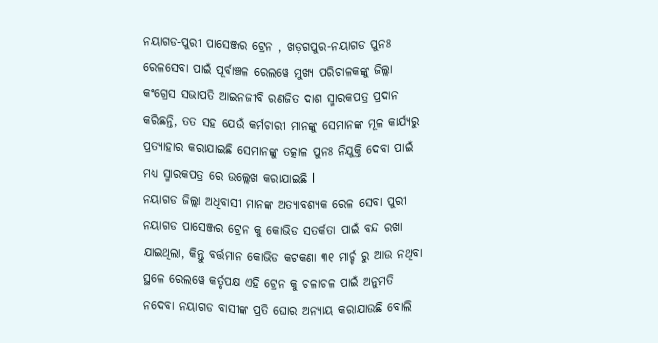ନୟାଗଡ-ପୁରୀ ପାସେଞ୍ଜର ଟ୍ରେନ , ଖଡ଼ଗପୁର-ନୟାଗଡ ପୁନଃ ରେଳସେବା ପାଇଁ ପୂର୍ବାଞ୍ଚଳ ରେଲୱେ ମୁଖ୍ୟ ପରିଚାଳକଙ୍କୁ ଜିଲ୍ଲା କଂଗ୍ରେସ ସଭାପତି ଆଇନଜୀବି ରଣଜିତ ଦାଶ ସ୍ମାରକପତ୍ର ପ୍ରଦାନ କରିଛନ୍ତି, ତତ ସହ ଯେଉଁ କର୍ମଚାରୀ ମାନଙ୍କୁ ସେମାନଙ୍କ ମୂଳ କାର୍ଯ୍ୟରୁ ପ୍ରତ୍ୟାହାର କରାଯାଇଛି ସେମାନଙ୍କୁ ତତ୍କାଳ ପୁନଃ ନିଯୁକ୍ତି ଦେବା ପାଇଁ ମଧ୍ୟ ସ୍ମାରକପତ୍ର ରେ ଉଲ୍ଲେଖ କରାଯାଇଛି l
ନୟାଗଡ ଜିଲ୍ଲା ଅଧିବାସୀ ମାନଙ୍କ ଅତ୍ୟାବଶ୍ୟକ ରେଳ ସେବା ପୁରୀ ନୟାଗଡ ପାସେଞ୍ଜର ଟ୍ରେନ କୁ କୋଭିଡ ସତର୍କତା ପାଇଁ ବନ୍ଦ ରଖା ଯାଇଥିଲା, କିନ୍ତୁ ବର୍ତ୍ତମାନ କୋଭିଡ କଟକଣା ୩୧ ମାର୍ଚ୍ଚ ରୁ ଆଉ ନଥିବା ସ୍ଥଳେ ରେଲୱେ କର୍ତୃପକ୍ଷ ଏହି ଟ୍ରେନ କୁ ଚଳାଚଳ ପାଇଁ ଅନୁମତି ନଦେବା ନୟାଗଡ ବାସୀଙ୍କ ପ୍ରତି ଘୋର ଅନ୍ୟାୟ କରାଯାଉଛି ବୋଲି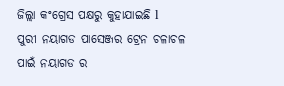ଜିଲ୍ଲା କଂଗ୍ରେସ ପକ୍ଷରୁ କୁହାଯାଇଛି l
ପୁରୀ ନୟାଗଡ ପାସେଞ୍ଜର ଟ୍ରେନ ଚଳାଚଳ ପାଇଁ ନୟାଗଡ ର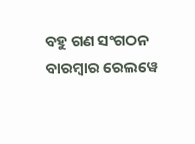ବହୁ ଗଣ ସଂଗଠନ ବାରମ୍ବାର ରେଲୱେ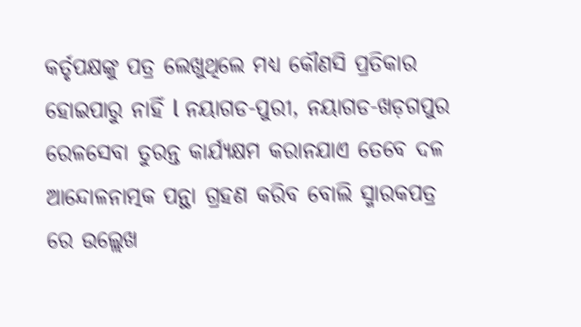କର୍ତୃପକ୍ଷଙ୍କୁ ପତ୍ର ଲେଖୁଥିଲେ ମଧ୍ୟ କୌଣସି ପ୍ରତିକାର ହୋଇପାରୁ ନାହିଁ l ନୟାଗଡ-ପୁରୀ, ନୟାଗଡ-ଖଡ଼ଗପୁର ରେଳସେବା ତୁରନ୍ତ କାର୍ଯ୍ୟକ୍ଷମ କରାନଯାଏ ତେବେ ଦଳ ଆନ୍ଦୋଳନାତ୍ମକ ପନ୍ଥା ଗ୍ରହଣ କରିବ ବୋଲି ସ୍ମାରକପତ୍ର ରେ ଉଲ୍ଲେଖ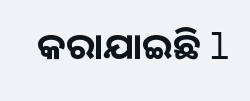କରାଯାଇଛି l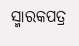ସ୍ମାରକପତ୍ର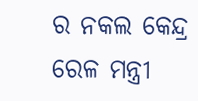ର ନକଲ କେନ୍ଦ୍ର ରେଳ ମନ୍ତ୍ରୀ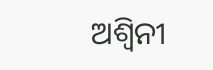ଅଶ୍ୱିନୀ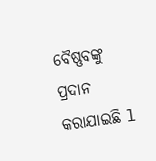ବୈଷ୍ଣବଙ୍କୁ ପ୍ରଦାନ କରାଯାଇଛି l